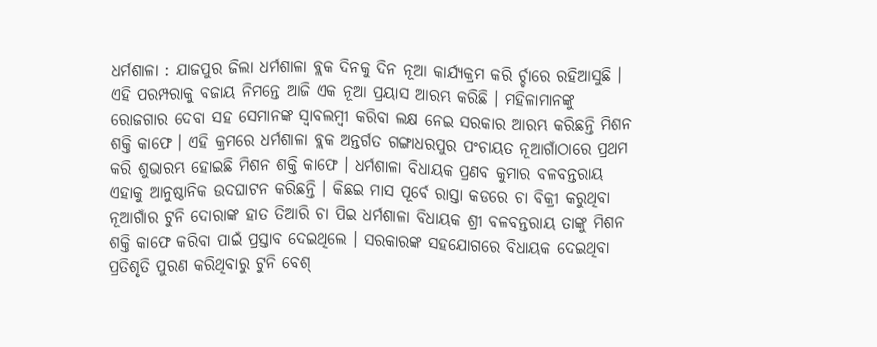ଧର୍ମଶାଳା : ଯାଜପୁର ଜିଲା ଧର୍ମଶାଳା ବ୍ଲକ ଦିନକୁ ଦିନ ନୂଆ କାର୍ଯ୍ୟକ୍ରମ କରି ର୍ଚ୍ଚାରେ ରହିଆସୁଛି । ଏହି ପରମ୍ପରାକୁ ବଜାୟ ନିମନ୍ତେ ଆଜି ଏକ ନୂଆ ପ୍ରୟାସ ଆରମ୍ଭ କରିଛି । ମହିଳାମାନଙ୍କୁ ରୋଜଗାର ଦେବା ସହ ସେମାନଙ୍କ ସ୍ୱାବଲମ୍ବୀ କରିବା ଲକ୍ଷ ନେଇ ସରକାର ଆରମ୍ଭ କରିଛନ୍ତି ମିଶନ ଶକ୍ତି କାଫେ । ଏହି କ୍ରମରେ ଧର୍ମଶାଳା ବ୍ଲକ ଅନ୍ତର୍ଗତ ଗଙ୍ଗାଧରପୁର ପଂଚାୟତ ନୂଆଗାଁଠାରେ ପ୍ରଥମ କରି ଶୁଭାରମ୍ଭ ହୋଇଛି ମିଶନ ଶକ୍ତି କାଫେ । ଧର୍ମଶାଳା ବିଧାୟକ ପ୍ରଣବ କୁମାର ବଳବନ୍ତରାୟ ଏହାକୁ ଆନୁଷ୍ଠାନିକ ଉଦଘାଟନ କରିଛନ୍ତି । କିଛଇ ମାସ ପୂର୍ବେ ରାସ୍ତା କଡରେ ଚା ବିକ୍ରୀ କରୁଥିବା ନୂଆଗାଁର ଟୁନି ଦୋରାଙ୍କ ହାତ ତିଆରି ଚା ପିଇ ଧର୍ମଶାଳା ବିଧାୟକ ଶ୍ରୀ ବଳବନ୍ତରାୟ ତାଙ୍କୁ ମିଶନ ଶକ୍ତି କାଫେ କରିବା ପାଇଁ ପ୍ରସ୍ତାବ ଦେଇଥିଲେ । ସରକାରଙ୍କ ସହଯୋଗରେ ବିଧାୟକ ଦେଇଥିବା ପ୍ରତିଶୃତି ପୁରଣ କରିଥିବାରୁ ଟୁନି ବେଶ୍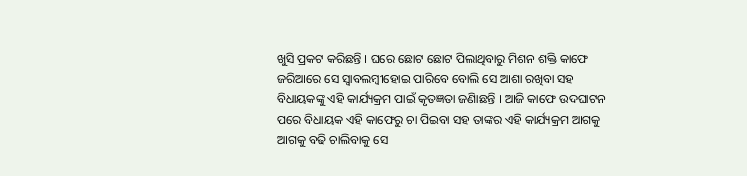ଖୁସି ପ୍ରକଟ କରିଛନ୍ତି । ଘରେ ଛୋଟ ଛୋଟ ପିଲାଥିବାରୁ ମିଶନ ଶକ୍ତି କାଫେ ଜରିଆରେ ସେ ସ୍ୱାବଲମ୍ବୀହୋଇ ପାରିବେ ବୋଲି ସେ ଆଶା ରଖିବା ସହ ବିଧାୟକଙ୍କୁ ଏହି କାର୍ଯ୍ୟକ୍ରମ ପାଇଁ କୃତଜ୍ଞତା ଜଣାିଛନ୍ତି । ଆଜି କାଫେ ଉଦଘାଟନ ପରେ ବିଧାୟକ ଏହି କାଫେରୁ ଚା ପିଇବା ସହ ତାଙ୍କର ଏହି କାର୍ଯ୍ୟକ୍ରମ ଆଗକୁ ଆଗକୁ ବଢି ଚାଲିବାକୁ ସେ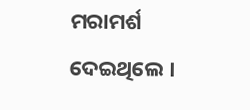ମରାମର୍ଶ ଦେଇଥିଲେ ।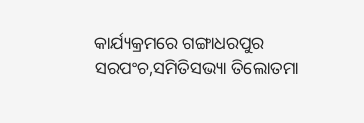କାର୍ଯ୍ୟକ୍ରମରେ ଗଙ୍ଗାଧରପୁର ସରପଂଚ,ସମିତିସଭ୍ୟା ତିଲୋତମା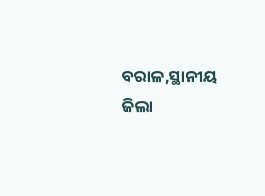ବରାଳ,ସ୍ଥାନୀୟ ଜିଲା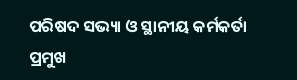ପରିଷଦ ସଭ୍ୟା ଓ ସ୍ଥାନୀୟ କର୍ମକର୍ତା ପ୍ରମୁଖ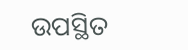ଉପସ୍ଥିତ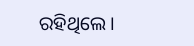ରହିଥିଲେ ।